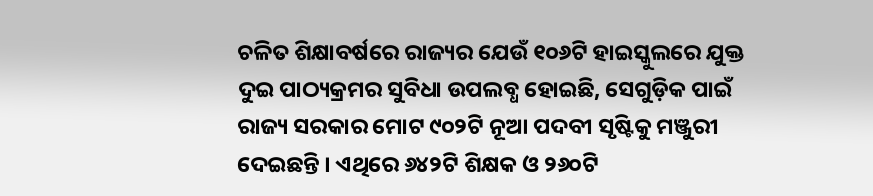ଚଳିତ ଶିକ୍ଷାବର୍ଷରେ ରାଜ୍ୟର ଯେଉଁ ୧୦୬ଟି ହାଇସ୍କୁଲରେ ଯୁକ୍ତ ଦୁଇ ପାଠ୍ୟକ୍ରମର ସୁବିଧା ଉପଲବ୍ଧ ହୋଇଛି, ସେଗୁଡ଼ିକ ପାଇଁ ରାଜ୍ୟ ସରକାର ମୋଟ ୯୦୨ଟି ନୂଆ ପଦବୀ ସୃଷ୍ଟିକୁ ମଞ୍ଜୁରୀ ଦେଇଛନ୍ତି । ଏଥିରେ ୬୪୨ଟି ଶିକ୍ଷକ ଓ ୨୬୦ଟି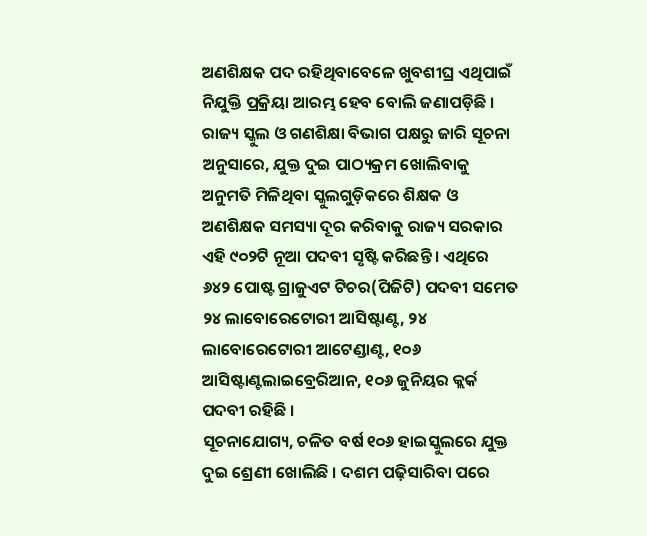ଅଣଶିକ୍ଷକ ପଦ ରହିଥିବାବେଳେ ଖୁବଶୀଘ୍ର ଏଥିପାଇଁ ନିଯୁକ୍ତି ପ୍ରକ୍ରିୟା ଆରମ୍ଭ ହେବ ବୋଲି ଜଣାପଡ଼ିଛି ।
ରାଜ୍ୟ ସ୍କୁଲ ଓ ଗଣଶିକ୍ଷା ବିଭାଗ ପକ୍ଷରୁ ଜାରି ସୂଚନା ଅନୁସାରେ, ଯୁକ୍ତ ଦୁଇ ପାଠ୍ୟକ୍ରମ ଖୋଲିବାକୁ ଅନୁମତି ମିଳିଥିବା ସ୍କୁଲଗୁଡ଼ିକରେ ଶିକ୍ଷକ ଓ ଅଣଶିକ୍ଷକ ସମସ୍ୟା ଦୂର କରିବାକୁ ରାଜ୍ୟ ସରକାର ଏହି ୯୦୨ଟି ନୂଆ ପଦବୀ ସୃଷ୍ଟି କରିଛନ୍ତି । ଏଥିରେ ୬୪୨ ପୋଷ୍ଟ ଗ୍ରାଜୁଏଟ ଟିଚର(ପିଜିଟି) ପଦବୀ ସମେତ ୨୪ ଲାବୋରେଟୋରୀ ଆସିଷ୍ଟାଣ୍ଟ, ୨୪ ଲାବୋରେଟୋରୀ ଆଟେଣ୍ଡାଣ୍ଟ, ୧୦୬ ଆସିଷ୍ଟାଣ୍ଟଲାଇବ୍ରେରିଆନ, ୧୦୬ ଜୁନିୟର କ୍ଲର୍କ ପଦବୀ ରହିଛି ।
ସୂଚନାଯୋଗ୍ୟ, ଚଳିତ ବର୍ଷ ୧୦୬ ହାଇସ୍କୁଲରେ ଯୁକ୍ତ ଦୁଇ ଶ୍ରେଣୀ ଖୋଲିଛି । ଦଶମ ପଢ଼ିସାରିବା ପରେ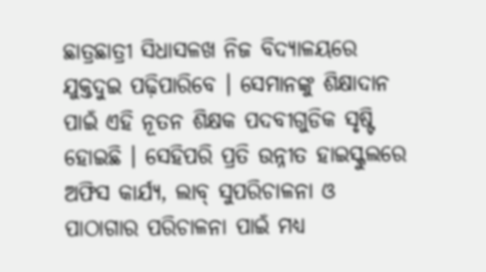ଛାତ୍ରଛାତ୍ରୀ ସିଧାସଳଖ ନିଜ ବିଦ୍ୟାଳୟରେ ଯୁକ୍ତଦୁଇ ପଢ଼ିପାରିବେ । ସେମାନଙ୍କୁ ଶିକ୍ଷାଦାନ ପାଇଁ ଏହି ନୂତନ ଶିକ୍ଷକ ପଦବୀଗୁଡିକ ସୃଷ୍ଟି ହୋଇଛି । ସେହିପରି ପ୍ରତି ଉନ୍ନୀତ ହାଇସ୍କୁଲରେ ଅଫିସ କାର୍ଯ୍ୟ, ଲାବ୍ ସୁପରିଚାଳନା ଓ ପାଠାଗାର ପରିଚାଳନା ପାଇଁ ମଧ୍ୟ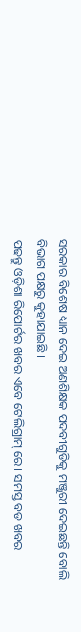ସରକାର ବିଶେଷ ଧ୍ୟାନ ଦେଇ ଅଣଶିକ୍ଷକ ପଦବୀଗୁଡିକୁ ମଞ୍ଜୁରୀ ଦେଇଛନ୍ତି ବୋଲି ବିଭାଗ ପକ୍ଷରୁ କୁହାଯାଇଛି ।
ପଢନ୍ତୁ ଓଡ଼ିଶା ରିପୋର୍ଟର ଖବର ଏବେ ଟେଲିଗ୍ରାମ୍ ରେ। ସମସ୍ତ ବଡ ଖବର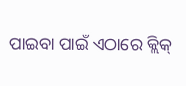ପାଇବା ପାଇଁ ଏଠାରେ କ୍ଲିକ୍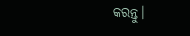କରନ୍ତୁ।